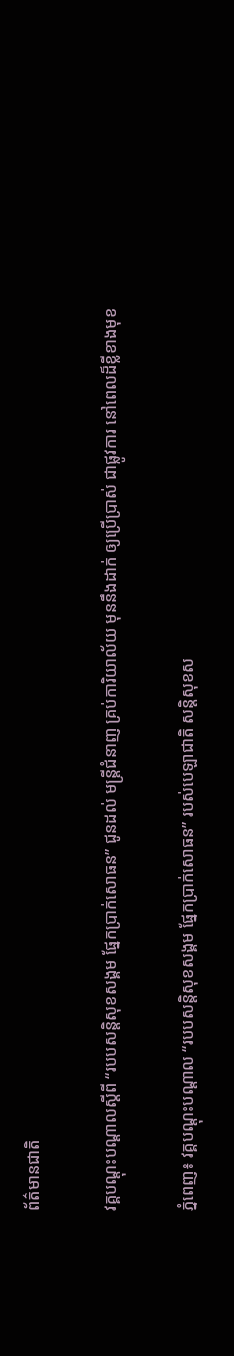ព័ត៌មានជាតិ

វគ្គបណ្ដុះបណ្ដាលស្តីពី “របបសន្តិសុខសង្គម ផ្នែកប្រាក់សោធន” ជូនដល់ មន្រ្តីជំនាញ គ្រប់ការិយាល័យ មុននឹងដាក់ ឲ្យប្រើប្រាស់ ជាផ្លូវការ នៅពេលដ៏ខ្លីខាងមុខ

ភ្នំពេញ៖ វគ្គបណ្ដុះបណ្ដាល “របបសន្តិសុខសង្គម ផ្នែកប្រាក់សោធន” របស់បេឡាជាតិ សន្ដិសុខស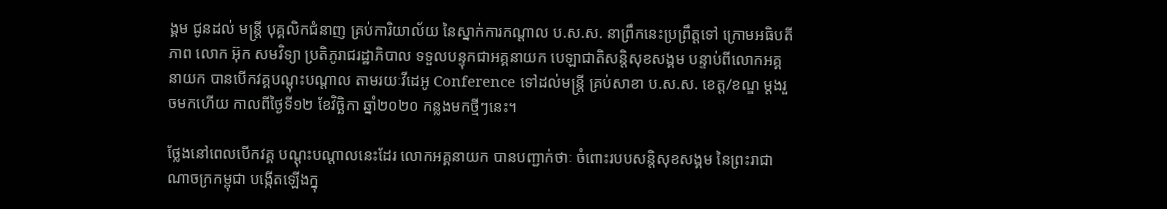ង្គម ជូនដល់ មន្រ្តី បុគ្គលិកជំនាញ គ្រប់ការិយាល័យ នៃស្នាក់ការកណ្តាល ប.ស.ស. នាព្រឹកនេះប្រព្រឹត្តទៅ ក្រោមអធិបតីភាព លោក អ៊ុក សមវិទ្យា ប្រតិភូរាជរដ្ឋាភិបាល ទទួលបន្ទុកជាអគ្គនាយក បេឡាជាតិសន្តិសុខសង្គម បន្ទាប់ពីលោកអគ្គនាយក បានបើកវគ្គបណ្ដុះបណ្ដាល តាមរយៈវីដេអូ Conference ទៅដល់មន្រ្តី គ្រប់សាខា ប.ស.ស. ខេត្ត/ខណ្ឌ ម្ដងរួចមកហើយ កាលពីថ្ងៃទី១២ ខែវិច្ឆិកា ឆ្នាំ២០២០ កន្លងមកថ្មីៗនេះ។

ថ្លែងនៅពេលបើកវគ្គ បណ្ដុះបណ្ដាលនេះដែរ លោកអគ្គនាយក បានបញ្ជាក់ថាៈ ចំពោះរបបសន្ដិសុខសង្គម នៃព្រះរាជាណាចក្រកម្ពុជា បង្កើតឡើងក្នុ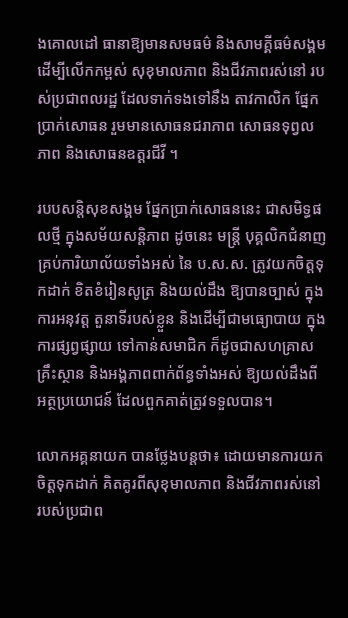ងគោលដៅ ធានាឱ្យមានសមធម៌ និងសាមគ្គីធម៌សង្គម ដើម្បីលើកកម្ពស់ សុខុមាលភាព និងជីវភាពរស់នៅ របស់ប្រជាពលរដ្ឋ ដែលទាក់ទងទៅនឹង តាវកាលិក ផ្នែកប្រាក់សោធន រួមមានសោធនជរាភាព សោធនទុព្វលភាព និងសោធនឧត្តរជីវី ។

របបសន្ដិសុខសង្គម ផ្នែកប្រាក់សោធននេះ ជាសមិទ្ធផលថ្មី ក្នុងសម័យសន្ដិភាព ដូចនេះ មន្រ្តី បុគ្គលិកជំនាញ គ្រប់ការិយាល័យទាំងអស់ នៃ ប.ស.ស. ត្រូវយកចិត្តទុកដាក់ ខិតខំរៀនសូត្រ និងយល់ដឹង ឱ្យបានច្បាស់ ក្នុងការអនុវត្ត តួនាទីរបស់ខ្លួន និងដើម្បីជាមធ្យោបាយ ក្នុងការផ្សព្វផ្សាយ ទៅកាន់សមាជិក ក៏ដូចជាសហគ្រាស គ្រឹះស្ថាន និងអង្គភាពពាក់ព័ន្ធទាំងអស់ ឱ្យយល់ដឹងពីអត្ថប្រយោជន៍ ដែលពួកគាត់ត្រូវទទួលបាន។

លោកអគ្គនាយក បានថ្លែងបន្ដថា៖ ដោយមានការយកចិត្តទុកដាក់ គិតគូរពីសុខុមាលភាព និងជីវភាពរស់នៅ របស់ប្រជាព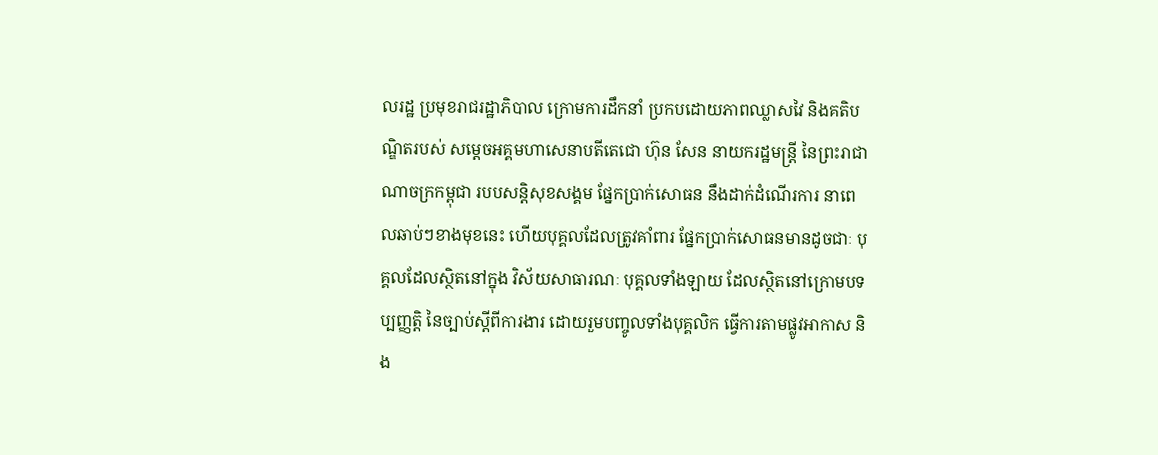លរដ្ឋ ប្រមុខរាជរដ្ឋាភិបាល ក្រោមការដឹកនាំ ប្រកបដោយភាពឈ្លាសវៃ និងគតិបណ្ឌិតរបស់ សម្តេចអគ្គមហាសេនាបតីតេជោ ហ៊ុន សែន នាយករដ្ឋមន្ត្រី នៃព្រះរាជាណាចក្រកម្ពុជា របបសន្ដិសុខសង្គម ផ្នែកប្រាក់សោធន នឹងដាក់ដំណើរការ នាពេលឆាប់ៗខាងមុខនេះ ហើយបុគ្គលដែលត្រូវគាំពារ ផ្នែកប្រាក់សោធនមានដូចជាៈ បុគ្គលដែលស្ថិតនៅក្នុង វិស័យសាធារណៈ បុគ្គលទាំងឡាយ ដែលស្ថិតនៅក្រោមបទប្បញ្ញត្តិ នៃច្បាប់ស្តីពីការងារ ដោយរួមបញ្ចូលទាំងបុគ្គលិក ធ្វើការតាមផ្លូវអាកាស និង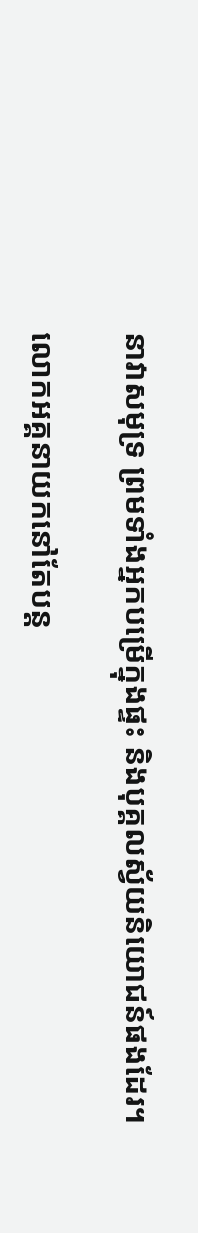នាវាសមុទ្រ ព្រមទាំងអ្នកបម្រើក្នុងផ្ទះ និងបុគ្គលស្វ័យនិយោជន៍ផងដែរ។

លោកអគ្គនាយកនៅតែបន្ដ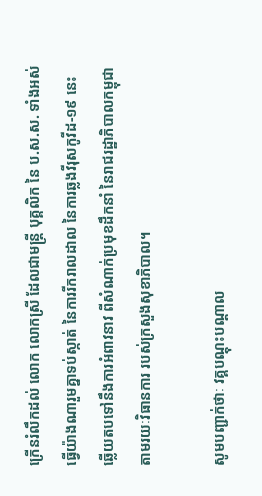ក្រើនរំលឹកដល់ លោក លោកស្រី ដែលជាមន្រ្តី បុគ្គលិក នៃ ប.ស.ស. ទាំងអស់ ធ្វើយ៉ាងណារួមគ្នាទប់ស្កាត់ នៃការរីករាលដាល នៃការឆ្លងវីរុសកូវីដ-១៩ នេះ ឆ្លើយតបទៅនឹងការអំពាវនាវ ពីសំណាក់ប្រមុខដឹកនាំ នៃរាជរដ្ឋាភិបាលកម្ពុជា តាមរយៈវិធានការ របស់ក្រសួងសុខាភិបាល។

សូមបញ្ជាក់ថាៈ វគ្គបណ្តុះបណ្តាល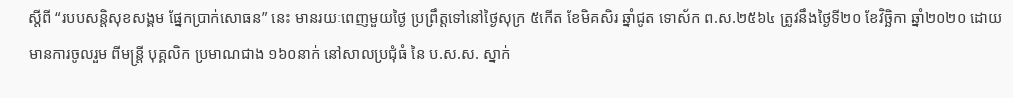ស្តីពី “របបសន្តិសុខសង្គម ផ្នែកប្រាក់សោធន” នេះ មានរយៈពេញមួយថ្ងៃ ប្រព្រឹត្តទៅនៅថ្ងៃសុក្រ ៥កើត ខែមិគសិរ ឆ្នាំជូត ទោស័ក ព.ស.២៥៦៤ ត្រូវនឹងថ្ងៃទី២០ ខែវិច្ឆិកា ឆ្នាំ២០២០ ដោយមានការចូលរួម ពីមន្រ្ដី បុគ្គលិក ប្រមាណជាង ១៦០នាក់ នៅសាលប្រជុំធំ នៃ ប.ស.ស. ស្នាក់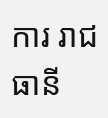ការ រាជធានី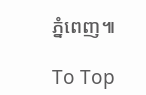ភ្នំពេញ៕

To Top